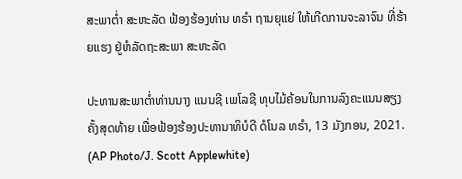ສະພາຕໍ່າ ສະຫະລັດ ຟ້ອງຮ້ອງທ່ານ ທຣຳ ຖານຍຸແຍ່ ໃຫ້ເກີດການຈະລາຈົນ ທີ່ຮ້າຍແຮງ ຢູ່ຫໍລັດຖະສະພາ ສະຫະລັດ

ປະທານສະພາຕໍ່າທ່ານນາງ ແນນຊີ ເພໂລຊີ ທຸບໄມ້ຄ້ອນໃນການລົງຄະແນນສຽງຄັ້ງສຸດທ້າຍ ເພື່ອຟ້ອງຮ້ອງປະທານາທິບໍດີ ດໍໂນລ ທຣຳ, 13 ມັງກອນ, 2021. (AP Photo/J. Scott Applewhite)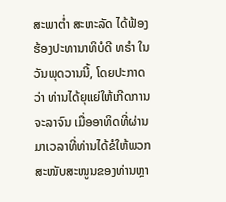ສະພາຕໍ່າ ສະຫະລັດ ໄດ້ຟ້ອງຮ້ອງປະທານາທິບໍດີ ທຣຳ ໃນວັນພຸດວານນີ້, ໂດຍປະກາດວ່າ ທ່ານໄດ້ຍຸແຍ່ໃຫ້ເກີດການຈະລາຈົນ ເມື່ອອາທິດທີ່ຜ່ານມາເວລາທີ່ທ່ານໄດ້ຂໍໃຫ້ພວກສະໜັບສະໜູນຂອງທ່ານຫຼາ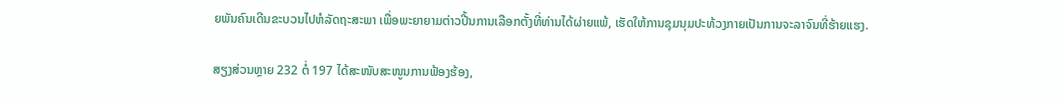ຍພັນຄົນເດີນຂະບວນໄປຫໍລັດຖະສະພາ ເພື່ອພະຍາຍາມຕ່າວປີ້ນການເລືອກຕັ້ງທີ່ທ່ານໄດ້ຜ່າຍແພ້, ເຮັດໃຫ້ການຊຸມນຸມປະທ້ວງກາຍເປັນການຈະລາຈົນທີ່ຮ້າຍແຮງ.

ສຽງສ່ວນຫຼາຍ 232 ຕໍ່ 197 ໄດ້ສະໜັບສະໜູນການຟ້ອງຮ້ອງ,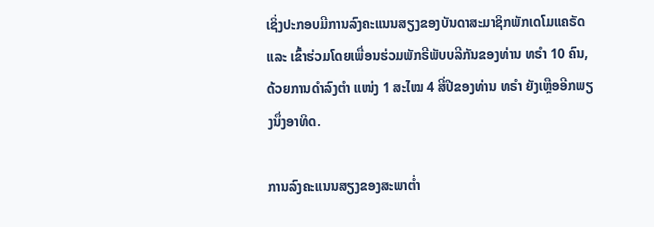ເຊິ່ງປະກອບມີການລົງຄະແນນສຽງຂອງບັນດາສະມາຊິກພັກເດໂມແຄຣັດ ແລະ ເຂົ້າຮ່ວມໂດຍເພື່ອນຮ່ວມພັກຣີພັບບລີກັນຂອງທ່ານ ທຣຳ 10 ຄົນ, ດ້ວຍການດຳລົງຕຳ ແໜ່ງ 1 ສະໄໝ 4 ສີ່ປີຂອງທ່ານ ທຣຳ ຍັງເຫຼືອອີກພຽງນຶ່ງອາທິດ.

ການລົງຄະແນນສຽງຂອງສະພາຕໍ່າ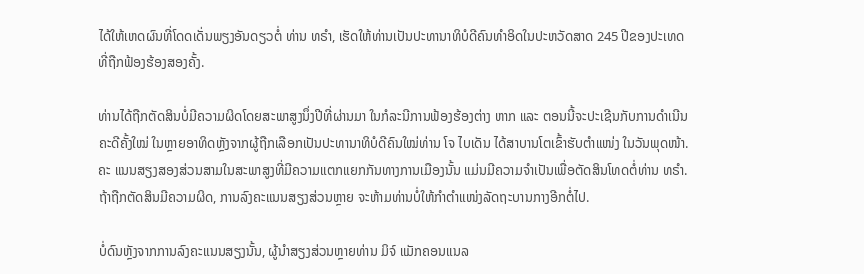ໄດ້ໃຫ້ເຫດຜົນທີ່ໂດດເດັ່ນພຽງອັນດຽວຕໍ່ ທ່ານ ທຣຳ, ເຮັດໃຫ້ທ່ານເປັນປະທານາທິບໍດີຄົນທຳອິດໃນປະຫວັດສາດ 245 ປີຂອງປະເທດ ທີ່ຖືກຟ້ອງຮ້ອງສອງຄັ້ງ.

ທ່ານໄດ້ຖືກຕັດສິນບໍ່ມີຄວາມຜິດໂດຍສະພາສູງນຶ່ງປີທີ່ຜ່ານມາ ໃນກໍລະນີການຟ້ອງຮ້ອງຕ່າງ ຫາກ ແລະ ຕອນນີ້ຈະປະເຊີນກັບການດຳເນີນຄະດີຄັ້ງໃໝ່ ໃນຫຼາຍອາທິດຫຼັງຈາກຜູ້ຖືກເລືອກເປັນປະທານາທິບໍດີຄົນໃໝ່ທ່ານ ໂຈ ໄບເດັນ ໄດ້ສາບານໂຕເຂົ້າຮັບຕຳແໜ່ງ ໃນວັນພຸດໜ້າ. ຄະ ແນນສຽງສອງສ່ວນສາມໃນສະພາສູງທີ່ມີຄວາມແຕກແຍກກັນທາງການເມືອງນັ້ນ ແມ່ນມີຄວາມຈຳເປັນເພື່ອຕັດສິນໂທດຕໍ່ທ່ານ ທຣຳ. ຖ້າຖືກຕັດສິນມີຄວາມຜິດ, ການລົງຄະແນນສຽງສ່ວນຫຼາຍ ຈະຫ້າມທ່ານບໍ່ໃຫ້ກຳຕຳແໜ່ງລັດຖະບານກາງອີກຕໍ່ໄປ.

ບໍ່ດົນຫຼັງຈາກການລົງຄະແນນສຽງນັ້ນ, ຜູ້ນຳສຽງສ່ວນຫຼາຍທ່ານ ມິຈ໌ ແມັກຄອນແນລ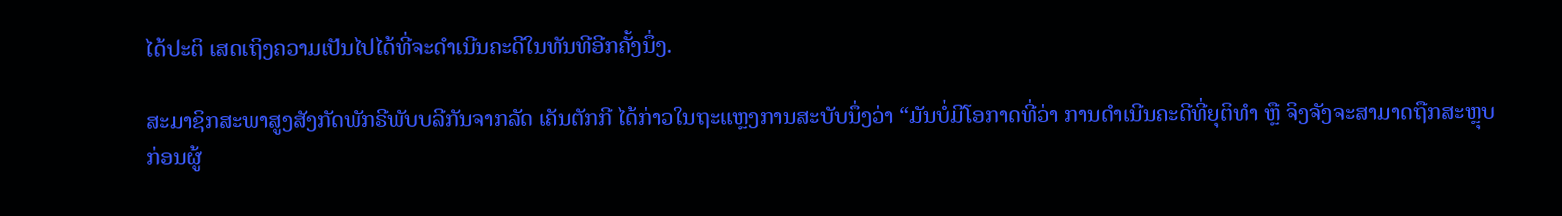ໄດ້ປະຕິ ເສດເຖິງຄວາມເປັນໄປໄດ້ທີ່ຈະດຳເນີນຄະດີໃນທັນທີອີກຄັ້ງນຶ່ງ.

ສະມາຊິກສະພາສູງສັງກັດພັກຣີພັບບລີກັນຈາກລັດ ເຄັນຕັກກີ ໄດ້ກ່າວໃນຖະແຫຼງການສະບັບນຶ່ງວ່າ “ມັນບໍ່ມີໂອກາດທີ່ວ່າ ການດຳເນີນຄະດີທີ່ຍຸຕິທຳ ຫຼື ຈິງຈັງຈະສາມາດຖືກສະຫຼຸບກ່ອນຜູ້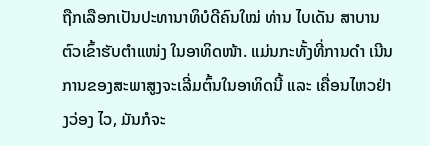ຖືກເລືອກເປັນປະທານາທິບໍດີຄົນໃໝ່ ທ່ານ ໄບເດັນ ສາບານຕົວເຂົ້າຮັບຕຳແໜ່ງ ໃນອາທິດໜ້າ. ແມ່ນກະທັ້ງທີ່ການດຳ ເນີນການຂອງສະພາສູງຈະເລີ່ມຕົ້ນໃນອາທິດນີ້ ແລະ ເຄື່ອນໄຫວຢ່າງວ່ອງ ໄວ, ມັນກໍຈະ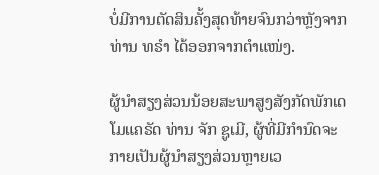ບໍ່ມີການຕັດສິນຄັ້ງສຸດທ້າຍຈົນກວ່າຫຼັງຈາກທ່ານ ທຣຳ ໄດ້ອອກຈາກຕຳແໜ່ງ.

ຜູ້ນຳສຽງສ່ວນນ້ອຍສະພາສູງສັງກັດພັກເດໂມແຄຣັດ ທ່ານ ຈັກ ຊູເມີ, ຜູ້ທີ່ມີກຳນົດຈະກາຍເປັນຜູ້ນຳສຽງສ່ວນຫຼາຍເວ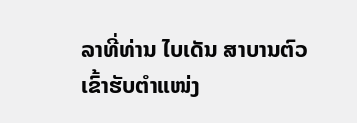ລາທີ່ທ່ານ ໄບເດັນ ສາບານຕົວເຂົ້າຮັບຕຳແໜ່ງ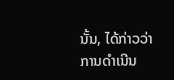ນັ້ນ, ໄດ້ກ່າວວ່າການດຳເນີນ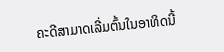ຄະດີສາມາດເລີ່ມຕົ້ນໃນອາທິດນີ້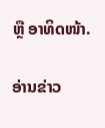ຫຼື ອາທິດໜ້າ.

ອ່ານຂ່າວ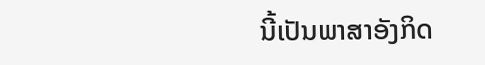ນີ້ເປັນພາສາອັງກິດ